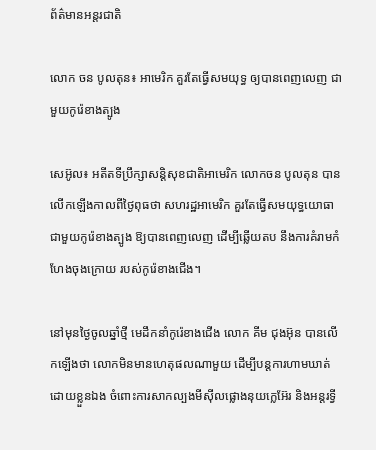ព័ត៌មានអន្តរជាតិ

លោក ចន បូលតុន៖ អាមេរិក គួរតែធ្វើសមយុទ្ធ ឲ្យបានពេញលេញ ជាមួយកូរ៉េខាងត្បូង

សេអ៊ូល៖ អតីតទីប្រឹក្សាសន្តិសុខជាតិអាមេរិក លោកចន បូលតុន បានលើកឡើងកាលពីថ្ងៃពុធថា សហរដ្ឋអាមេរិក គួរតែធ្វើសមយុទ្ធយោធាជាមួយកូរ៉េខាងត្បូង ឱ្យបានពេញលេញ ដើម្បីឆ្លើយតប នឹងការគំរាមកំហែងចុងក្រោយ របស់កូរ៉េខាងជើង។

នៅមុនថ្ងៃចូលឆ្នាំថ្មី មេដឹកនាំកូរ៉េខាងជើង លោក គីម ជុងអ៊ុន បានលើកឡើងថា លោកមិនមានហេតុផលណាមួយ ដើម្បីបន្តការហាមឃាត់ដោយខ្លួនឯង ចំពោះការសាកល្បងមីស៊ីលផ្លោងនុយក្លេអ៊ែរ និងអន្តរទ្វី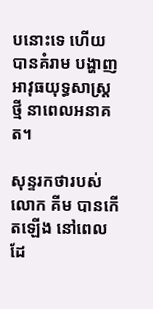បនោះទេ ហើយបានគំរាម បង្ហាញអាវុធយុទ្ធសាស្ត្រថ្មី នាពេលអនាគត។

សុន្ទរកថារបស់លោក គីម បានកើតឡើង នៅពេលដែ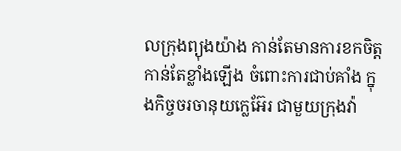លក្រុងព្យុងយ៉ាង កាន់តែមានការខកចិត្តកាន់តែខ្លាំងឡើង ចំពោះការជាប់គាំង ក្នុងកិច្ចចរចានុយក្លេអ៊ែរ ជាមួយក្រុងវ៉ា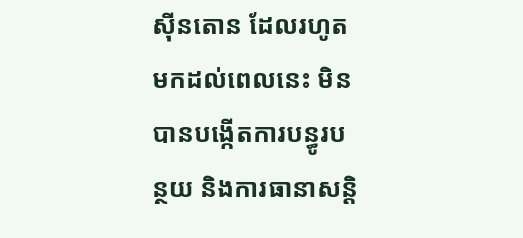ស៊ីនតោន ដែលរហូតមកដល់ពេលនេះ មិនបានបង្កើតការបន្ធូរបន្ថយ និងការធានាសន្តិ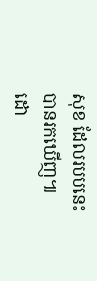សុខ ដែលរបបនេះបានរកឃើញ៕ ដោ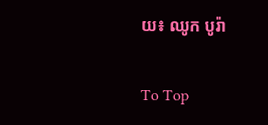យ៖ ឈូក បូរ៉ា

To Top